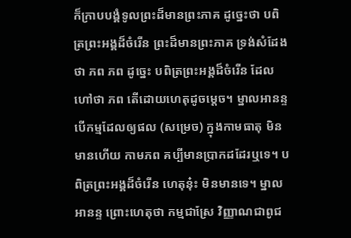ក៏ក្រាបបង្គំទូលព្រះដ៏មានព្រះភាគ ដូច្នេះថា បពិត្រព្រះអង្គដ៏ចំរើន ព្រះដ៏មានព្រះភាគ ទ្រង់សំដែងថា ភព ភព ដូច្នេះ បពិត្រព្រះអង្គដ៏ចំរើន ដែលហៅថា ភព តើដោយហេតុដូចម្ដេច។ ម្នាលអានន្ទ បើកម្មដែលឲ្យផល (សម្រេច) ក្នុងកាមធាតុ មិនមានហើយ កាមភព គប្បីមានប្រាកដដែរឬទេ។ បពិត្រព្រះអង្គដ៏ចំរើន ហេតុនុ៎ះ មិនមានទេ។ ម្នាលអានន្ទ ព្រោះហេតុថា កម្មជាស្រែ វិញ្ញាណជាពូជ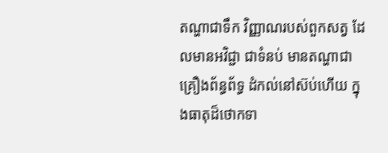តណ្ហាជាទឹក វិញ្ញាណរបស់ពួកសត្វ ដែលមានអវិជ្ជា ជាទំនប់ មានតណ្ហាជាគ្រឿងព័ន្ធព័ទ្ធ ដំកល់នៅស៊ប់ហើយ ក្នុងធាតុដ៏ថោកទា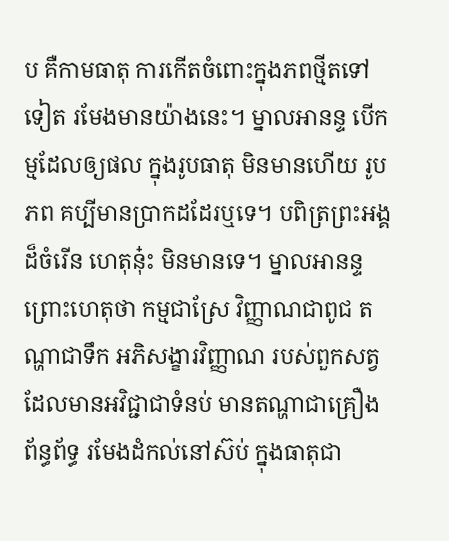ប គឺកាមធាតុ ការកើតចំពោះក្នុងភពថ្មីតទៅទៀត រមែងមានយ៉ាងនេះ។ ម្នាលអានន្ទ បើកម្មដែលឲ្យផល ក្នុងរូបធាតុ មិនមានហើយ រូបភព គប្បីមានប្រាកដដែរឬទេ។ បពិត្រព្រះអង្គដ៏ចំរើន ហេតុនុ៎ះ មិនមានទេ។ ម្នាលអានន្ទ ព្រោះហេតុថា កម្មជាស្រែ វិញ្ញាណជាពូជ តណ្ហាជាទឹក អភិសង្ខារវិញ្ញាណ របស់ពួកសត្វ ដែលមានអវិជ្ជាជាទំនប់ មានតណ្ហាជាគ្រឿងព័ន្ធព័ទ្ធ រមែងដំកល់នៅស៊ប់ ក្នុងធាតុជា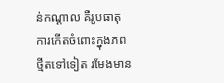ន់កណ្ដាល គឺរូបធាតុ ការកើតចំពោះក្នុងភពថ្មីតទៅទៀត រមែងមាន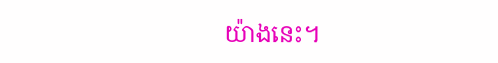យ៉ាងនេះ។